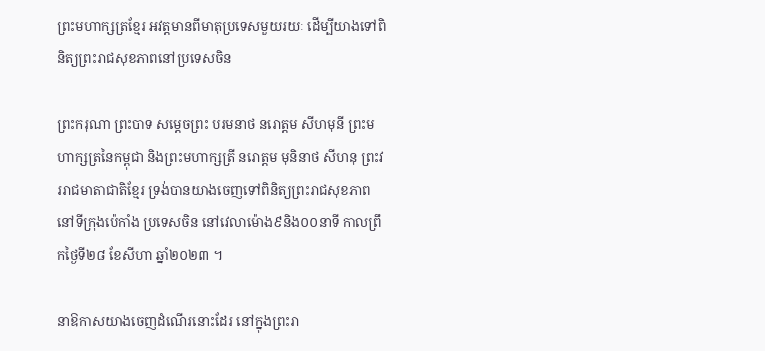ព្រះមហាក្សត្រខ្មែរ អវត្តមានពីមាតុប្រទេសមួយរយៈ ដើម្បីយាងទៅពិនិត្យព្រះរាជសុខភាពនៅប្រទេសចិន

ព្រះករុណា ព្រះបាទ សម្តេចព្រះ បរមនាថ នរោត្តម សីហមុនី ព្រះមហាក្សត្រនៃកម្ពុជា និងព្រះមហាក្សត្រី នរោត្តម មុនិនាថ សីហនុ ព្រះវររាជមាតាជាតិខ្មែរ ទ្រង់បានយាងចេញទៅពិនិត្យព្រះរាជសុខភាព នៅទីក្រុងប៉េកាំង ប្រទេសចិន នៅវេលាម៉ោង៩និង០០នាទី កាលព្រឹកថ្ងៃទី២៨ ខែសីហា ឆ្នាំ២០២៣ ។

នាឱកាសយាងចេញដំណើរនោះដែរ នៅក្នុងព្រះរា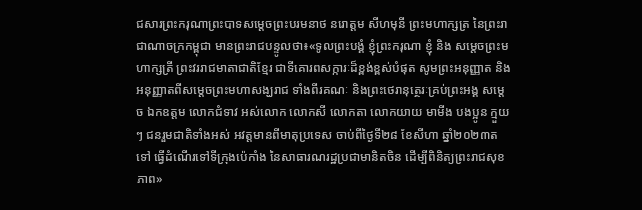ជសារព្រះករុណាព្រះបាទសម្ដេចព្រះបរមនាថ នរោត្តម សីហមុនី ព្រះមហាក្សត្រ នៃព្រះរាជាណាចក្រកម្ពុជា មានព្រះរាជបន្ទូលថា៖«ទូលព្រះបង្គំ ខ្ញុំព្រះករុណា ខ្ញុំ និង សម្តេចព្រះមហាក្សត្រី ព្រះវររាជមាតាជាតិខ្មែរ ជាទីគោរពសក្ការៈដ៏ខ្ពង់ខ្ពស់បំផុត សូមព្រះអនុញ្ញាត និងអនុញ្ញាតពីសម្ដេចព្រះមហាសង្ឃរាជ ទាំងពីរគណៈ និងព្រះថេរានុត្ថេរៈគ្រប់ព្រះអង្គ សម្តេច ឯកឧត្តម លោកជំទាវ អស់លោក លោកសី លោកតា លោកយាយ មាមីង បងប្អូន ក្មួយៗ ជនរួមជាតិទាំងអស់ អវត្តមានពីមាតុប្រទេស ចាប់ពីថ្ងៃទី២៨ ខែសីហា ឆ្នាំ២០២៣តទៅ ធ្វើដំណើរទៅទីក្រុងប៉េកាំង នៃសាធារណរដ្ឋប្រជាមានិតចិន ដើម្បីពិនិត្យព្រះរាជសុខភាព»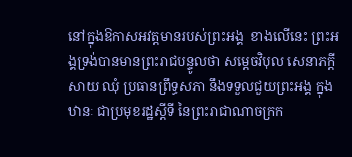នៅក្នុងឱកាសអវត្តមានរបស់ព្រះអង្គ  ខាងលើនេះ ព្រះអង្គទ្រង់បានមានព្រះរាជបន្ទូលថា សម្ដេចវិបុល សេនាភក្តី សាយ ឈុំ ប្រធានព្រឹទ្ធសភា នឹងទទួលជួយព្រះអង្គ ក្នុងឋានៈ ជាប្រមុខរដ្ឋស្តីទី នៃព្រះរាជាណាចក្រក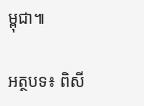ម្ពុជា៕

អត្ថបទ៖ ពិសី